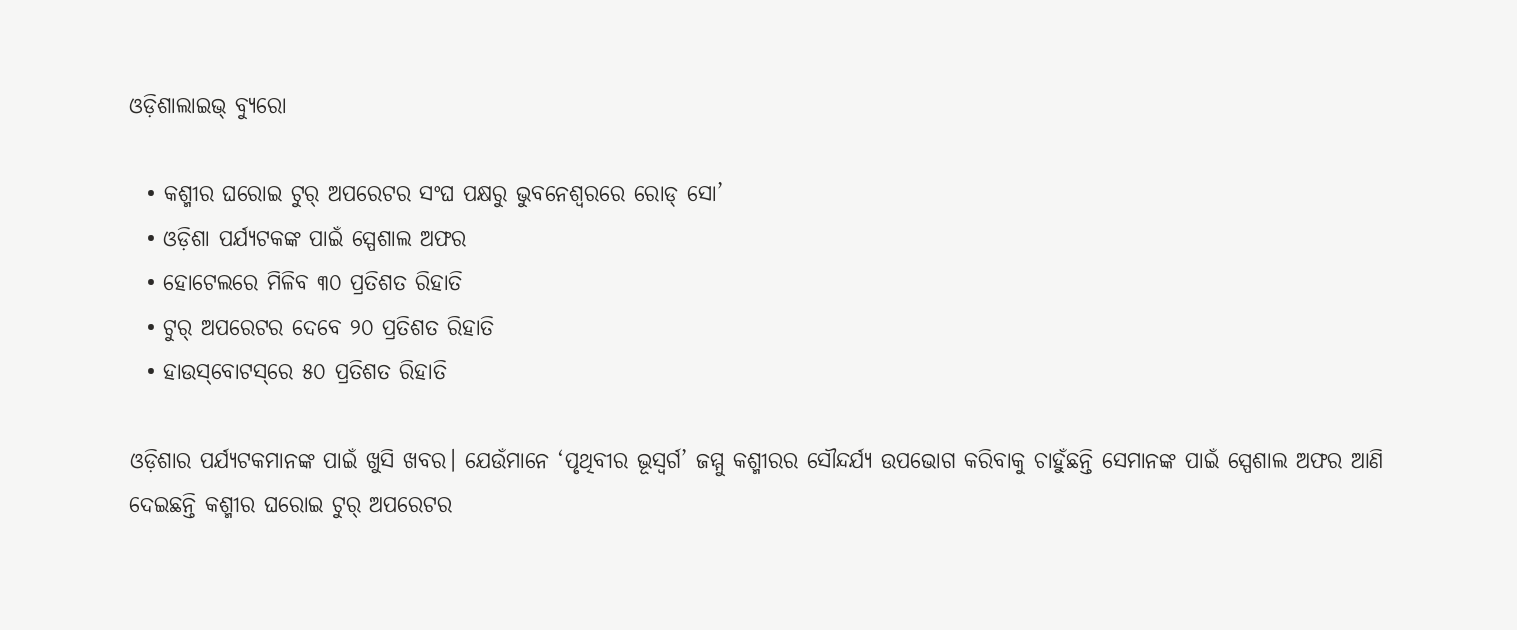ଓଡ଼ିଶାଲାଇଭ୍‌ ବ୍ୟୁରୋ

  • କଶ୍ମୀର ଘରୋଇ ଟୁର୍ ଅପରେଟର ସଂଘ ପକ୍ଷରୁ ଭୁବନେଶ୍ୱରରେ ରୋଡ୍ ସୋ’
  • ଓଡ଼ିଶା ପର୍ଯ୍ୟଟକଙ୍କ ପାଇଁ ସ୍ପେଶାଲ ଅଫର
  • ହୋଟେଲରେ ମିଳିବ ୩୦ ପ୍ରତିଶତ ରିହାତି
  • ଟୁର୍ ଅପରେଟର ଦେବେ ୨୦ ପ୍ରତିଶତ ରିହାତି
  • ହାଉସ୍‌ବୋଟସ୍‌ରେ ୫୦ ପ୍ରତିଶତ ରିହାତି

ଓଡ଼ିଶାର ପର୍ଯ୍ୟଟକମାନଙ୍କ ପାଇଁ ଖୁସି ଖବର। ଯେଉଁମାନେ ‘ପୃଥିବୀର ଭୂସ୍ୱର୍ଗ’ ଜମ୍ମୁ କଶ୍ମୀରର ସୌନ୍ଦର୍ଯ୍ୟ ଉପଭୋଗ କରିବାକୁ ଚାହୁଁଛନ୍ତି ସେମାନଙ୍କ ପାଇଁ ସ୍ପେଶାଲ ଅଫର ଆଣି ଦେଇଛନ୍ତି କଶ୍ମୀର ଘରୋଇ ଟୁର୍ ଅପରେଟର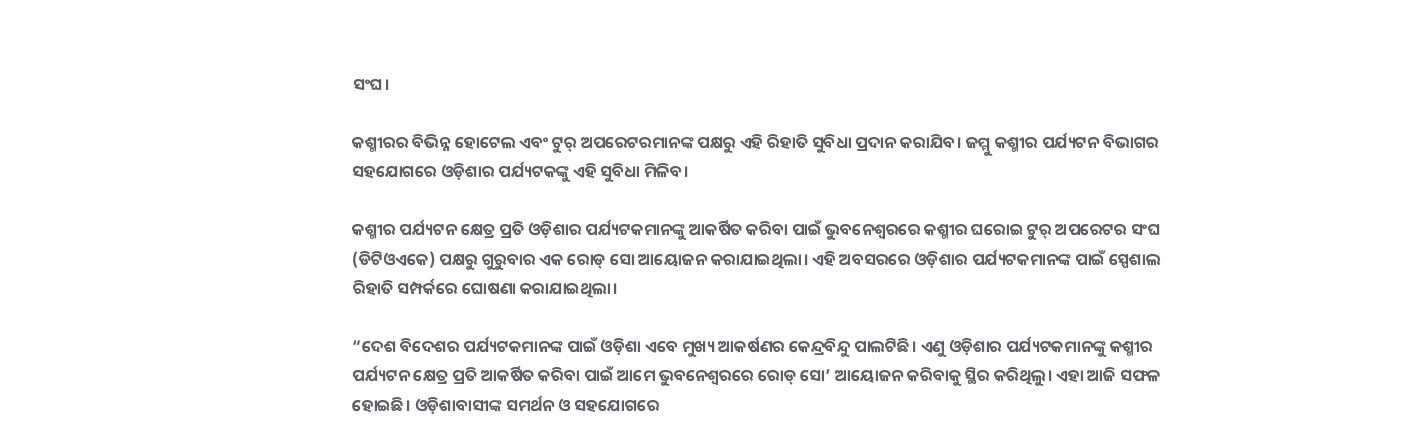ସଂଘ।

କଶ୍ମୀରର ବିଭିନ୍ନ ହୋଟେଲ ଏବଂ ଟୁର୍ ଅପରେଟରମାନଙ୍କ ପକ୍ଷରୁ ଏହି ରିହାତି ସୁବିଧା ପ୍ରଦାନ କରାଯିବ। ଜମ୍ମୁ କଶ୍ମୀର ପର୍ଯ୍ୟଟନ ବିଭାଗର ସହଯୋଗରେ ଓଡ଼ିଶାର ପର୍ଯ୍ୟଟକଙ୍କୁ ଏହି ସୁବିଧା ମିଳିବ।

କଶ୍ମୀର ପର୍ଯ୍ୟଟନ କ୍ଷେତ୍ର ପ୍ରତି ଓଡ଼ିଶାର ପର୍ଯ୍ୟଟକମାନଙ୍କୁ ଆକର୍ଷିତ କରିବା ପାଇଁ ଭୁବନେଶ୍ୱରରେ କଶ୍ମୀର ଘରୋଇ ଟୁର୍ ଅପରେଟର ସଂଘ (ଡିଟିଓଏକେ) ପକ୍ଷରୁ ଗୁରୁବାର ଏକ ରୋଡ୍ ସୋ ଆୟୋଜନ କରାଯାଇଥିଲା। ଏହି ଅବସରରେ ଓଡ଼ିଶାର ପର୍ଯ୍ୟଟକମାନଙ୍କ ପାଇଁ ସ୍ପେଶାଲ ରିହାତି ସମ୍ପର୍କରେ ଘୋଷଣା କରାଯାଇଥିଲା।

“ଦେଶ ବିଦେଶର ପର୍ଯ୍ୟଟକମାନଙ୍କ ପାଇଁ ଓଡ଼ିଶା ଏବେ ମୁଖ୍ୟ ଆକର୍ଷଣର କେନ୍ଦ୍ରବିନ୍ଦୁ ପାଲଟିଛି। ଏଣୁ ଓଡ଼ିଶାର ପର୍ଯ୍ୟଟକମାନଙ୍କୁ କଶ୍ମୀର ପର୍ଯ୍ୟଟନ କ୍ଷେତ୍ର ପ୍ରତି ଆକର୍ଷିତ କରିବା ପାଇଁ ଆମେ ଭୁବନେଶ୍ୱରରେ ରୋଡ୍ ସୋ’ ଆୟୋଜନ କରିବାକୁ ସ୍ଥିର କରିଥିଲୁ। ଏହା ଆଜି ସଫଳ ହୋଇଛି। ଓଡ଼ିଶାବାସୀଙ୍କ ସମର୍ଥନ ଓ ସହଯୋଗରେ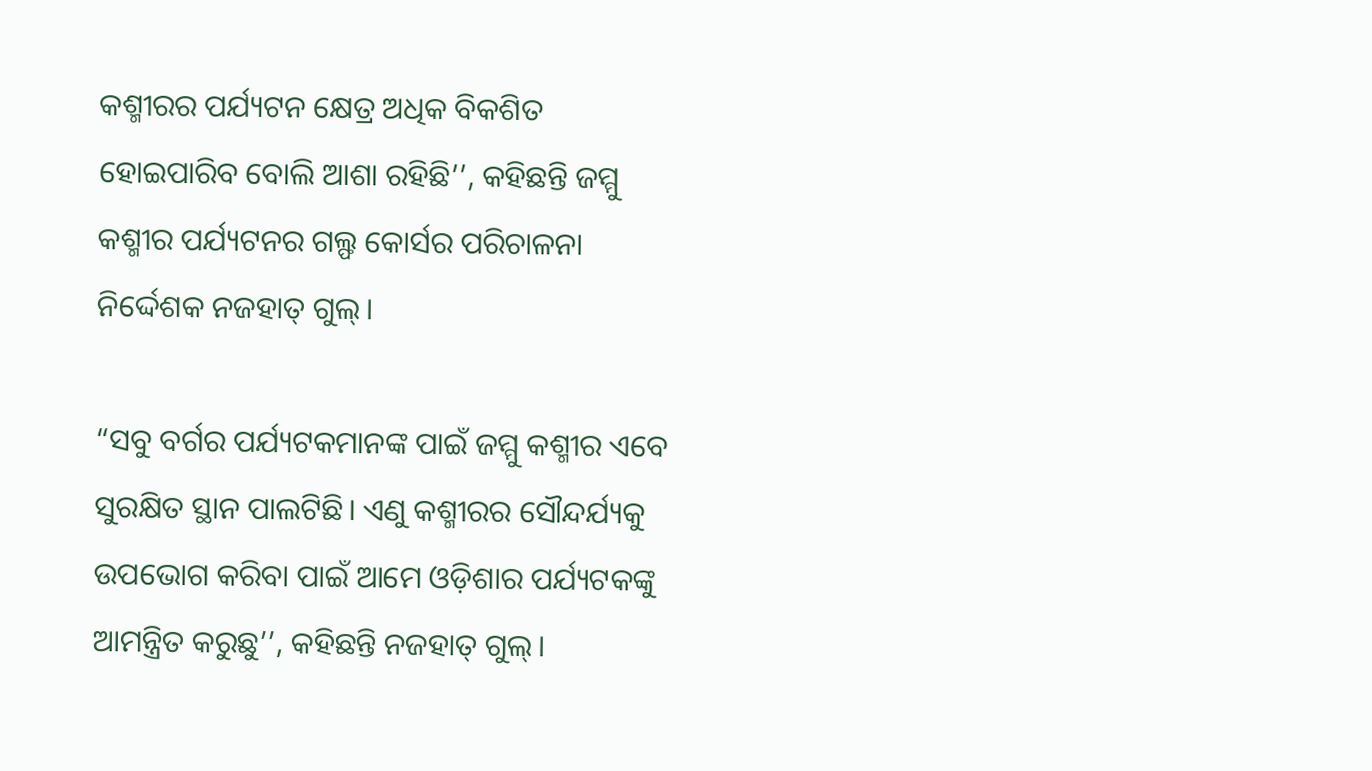କଶ୍ମୀରର ପର୍ଯ୍ୟଟନ କ୍ଷେତ୍ର ଅଧିକ ବିକଶିତ ହୋଇପାରିବ ବୋଲି ଆଶା ରହିଛି’’, କହିଛନ୍ତି ଜମ୍ମୁ କଶ୍ମୀର ପର୍ଯ୍ୟଟନର ଗଲ୍ଫ କୋର୍ସର ପରିଚାଳନା ନିର୍ଦ୍ଦେଶକ ନଜହାତ୍ ଗୁଲ୍।

“ସବୁ ବର୍ଗର ପର୍ଯ୍ୟଟକମାନଙ୍କ ପାଇଁ ଜମ୍ମୁ କଶ୍ମୀର ଏବେ ସୁରକ୍ଷିତ ସ୍ଥାନ ପାଲଟିଛି। ଏଣୁ କଶ୍ମୀରର ସୌନ୍ଦର୍ଯ୍ୟକୁ ଉପଭୋଗ କରିବା ପାଇଁ ଆମେ ଓଡ଼ିଶାର ପର୍ଯ୍ୟଟକଙ୍କୁ ଆମନ୍ତ୍ରିତ କରୁଛୁ’’, କହିଛନ୍ତି ନଜହାତ୍ ଗୁଲ୍।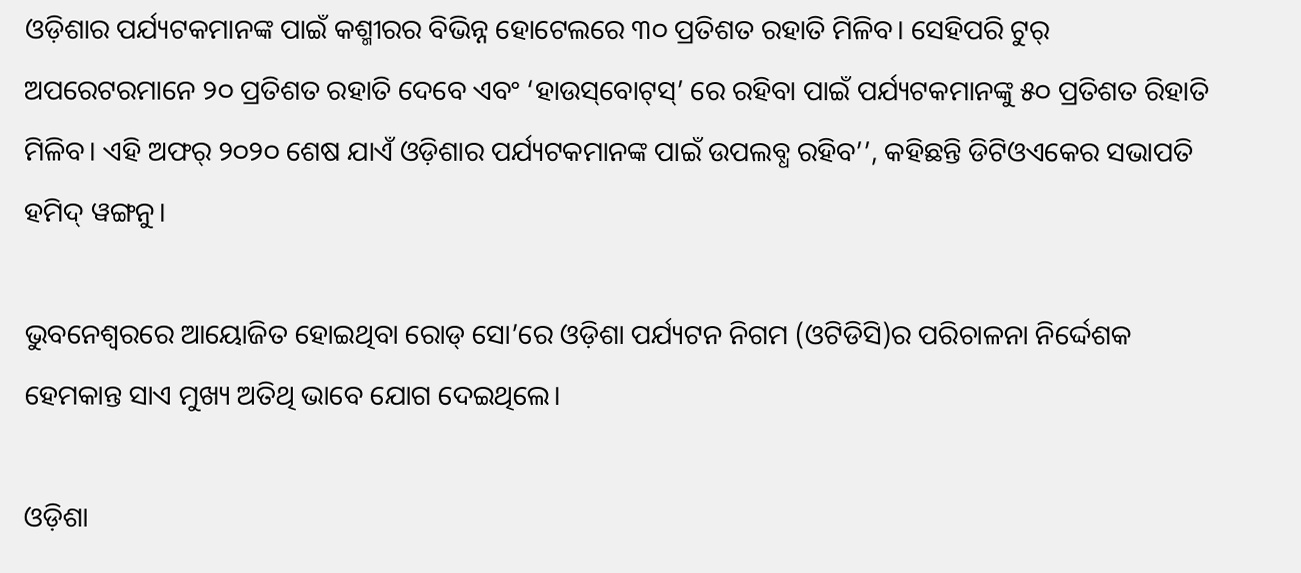ଓଡ଼ିଶାର ପର୍ଯ୍ୟଟକମାନଙ୍କ ପାଇଁ କଶ୍ମୀରର ବିଭିନ୍ନ ହୋଟେଲରେ ୩୦ ପ୍ରତିଶତ ରହାତି ମିଳିବ। ସେହିପରି ଟୁର୍ ଅପରେଟରମାନେ ୨୦ ପ୍ରତିଶତ ରହାତି ଦେବେ ଏବଂ ‘ହାଉସ୍‌ବୋଟ୍‌ସ୍‌’ ରେ ରହିବା ପାଇଁ ପର୍ଯ୍ୟଟକମାନଙ୍କୁ ୫୦ ପ୍ରତିଶତ ରିହାତି ମିଳିବ। ଏହି ଅଫର୍ ୨୦୨୦ ଶେଷ ଯାଏଁ ଓଡ଼ିଶାର ପର୍ଯ୍ୟଟକମାନଙ୍କ ପାଇଁ ଉପଲବ୍ଧ ରହିବ’’, କହିଛନ୍ତି ଡିଟିଓଏକେର ସଭାପତି ହମିଦ୍ ୱଙ୍ଗନୁ।

ଭୁବନେଶ୍ୱରରେ ଆୟୋଜିତ ହୋଇଥିବା ରୋଡ୍ ସୋ’ରେ ଓଡ଼ିଶା ପର୍ଯ୍ୟଟନ ନିଗମ (ଓଟିଡିସି)ର ପରିଚାଳନା ନିର୍ଦ୍ଦେଶକ ହେମକାନ୍ତ ସାଏ ମୁଖ୍ୟ ଅତିଥି ଭାବେ ଯୋଗ ଦେଇଥିଲେ।

ଓଡ଼ିଶା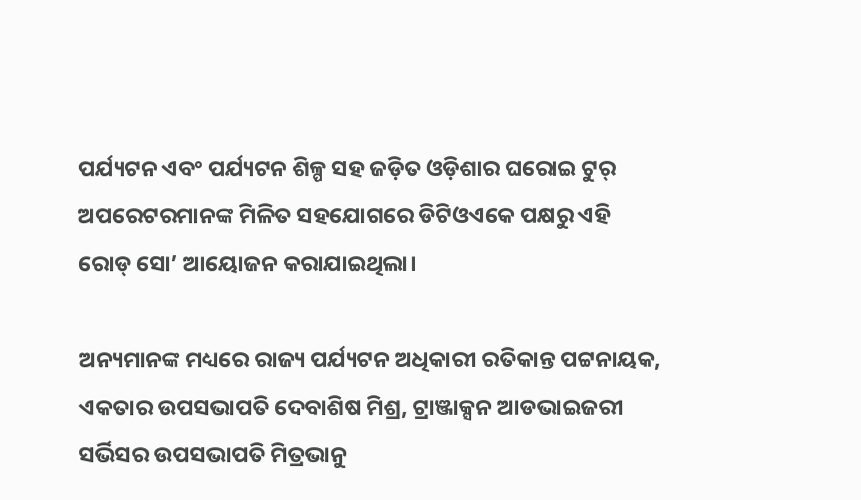ପର୍ଯ୍ୟଟନ ଏବଂ ପର୍ଯ୍ୟଟନ ଶିଳ୍ପ ସହ ଜଡ଼ିତ ଓଡ଼ିଶାର ଘରୋଇ ଟୁର୍ ଅପରେଟରମାନଙ୍କ ମିଳିତ ସହଯୋଗରେ ଡିଟିଓଏକେ ପକ୍ଷରୁ ଏହି ରୋଡ୍ ସୋ’ ଆୟୋଜନ କରାଯାଇଥିଲା।

ଅନ୍ୟମାନଙ୍କ ମଧ୍ୟରେ ରାଜ୍ୟ ପର୍ଯ୍ୟଟନ ଅଧିକାରୀ ରତିକାନ୍ତ ପଟ୍ଟନାୟକ, ଏକତାର ଉପସଭାପତି ଦେବାଶିଷ ମିଶ୍ର, ଟ୍ରାଞ୍ଜାକ୍ସନ ଆଡଭାଇଜରୀ ସର୍ଭିସର ଉପସଭାପତି ମିତ୍ରଭାନୁ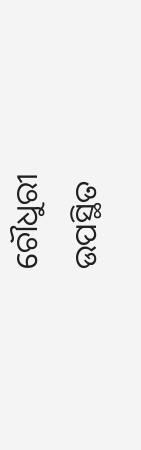ଚୌଧୁରୀ ଉପସ୍ଥିତ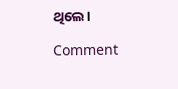ଥିଲେ।

Comment